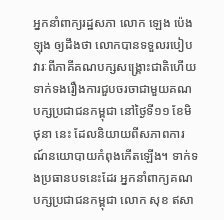អ្នកនាំពាក្យរដ្ឋសភា លោក ឡេង ប៉េងឡុង ឲ្យដឹងថា លោកបានទទួលរបៀបវារៈពីភាគីគណបក្សសង្គ្រោះជាតិហើយ ទាក់ទងរឿងការជួបចរចាជាមួយគណបក្សប្រជាជនកម្ពុជា នៅថ្ងៃទី១១ ខែមិថុនា នេះ ដែលនិយាយពីសភាពការណ៍នយោបាយកំពុងកើតឡើង។ ទាក់ទងប្រធានបទនេះដែរ អ្នកនាំពាក្យគណបក្សប្រជាជនកម្ពុជា លោក សុខ ឥសា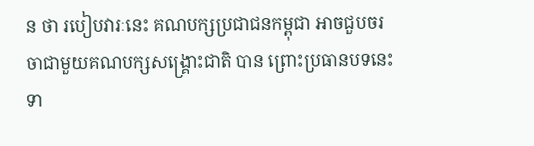ន ថា របៀបវារៈនេះ គណបក្សប្រជាជនកម្ពុជា អាចជួបចរចាជាមួយគណបក្សសង្គ្រោះជាតិ បាន ព្រោះប្រធានបទនេះទា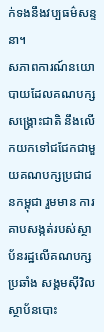ក់ទងនឹងវប្បធម៌សន្ទនា។
សភាពការណ៍នយោបាយដែលគណបក្សសង្គ្រោះជាតិ នឹងលើកយកទៅជជែកជាមួយគណបក្សប្រជាជនកម្ពុជា រួមមាន ការគាបសង្កត់របស់ស្ថាប័នរដ្ឋលើគណបក្សប្រឆាំង សង្គមស៊ីវិល ស្ថាប័នបោះ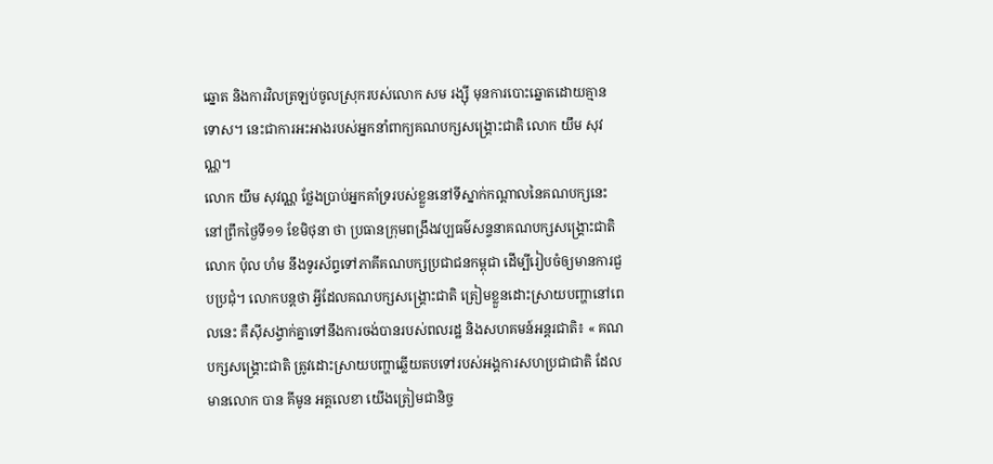ឆ្នោត និងការវិលត្រឡប់ចូលស្រុករបស់លោក សម រង្ស៊ី មុនការបោះឆ្នោតដោយគ្មានទោស។ នេះជាការអះអាងរបស់អ្នកនាំពាក្យគណបក្សសង្គ្រោះជាតិ លោក យឹម សុវណ្ណ។
លោក យឹម សុវណ្ណ ថ្លែងប្រាប់អ្នកគាំទ្ររបស់ខ្លួននៅទីស្នាក់កណ្ដាលនៃគណបក្សនេះ នៅព្រឹកថ្ងៃទី១១ ខែមិថុនា ថា ប្រធានក្រុមពង្រឹងវប្បធម៌សន្ទនាគណបក្សសង្គ្រោះជាតិ លោក ប៉ុល ហំម នឹងទូរស័ព្ទទៅភាគីគណបក្សប្រជាជនកម្ពុជា ដើម្បីរៀបចំឲ្យមានការជួបប្រជុំ។ លោកបន្តថា អ្វីដែលគណបក្សសង្គ្រោះជាតិ ត្រៀមខ្លួនដោះស្រាយបញ្ហានៅពេលនេះ គឺស៊ីសង្វាក់គ្នាទៅនឹងការចង់បានរបស់ពលរដ្ឋ និងសហគមន៍អន្តរជាតិ៖ « គណបក្សសង្គ្រោះជាតិ ត្រូវដោះស្រាយបញ្ហាឆ្លើយតបទៅរបស់អង្គការសហប្រជាជាតិ ដែលមានលោក បាន គីមូន អគ្គលេខា យើងត្រៀមជានិច្ច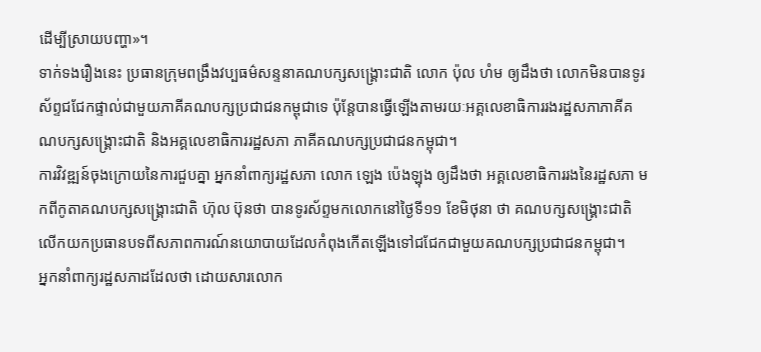ដើម្បីស្រាយបញ្ហា»។
ទាក់ទងរឿងនេះ ប្រធានក្រុមពង្រឹងវប្បធម៌សន្ទនាគណបក្សសង្គ្រោះជាតិ លោក ប៉ុល ហំម ឲ្យដឹងថា លោកមិនបានទូរស័ព្ទជជែកផ្ទាល់ជាមួយភាគីគណបក្សប្រជាជនកម្ពុជាទេ ប៉ុន្តែបានធ្វើឡើងតាមរយៈអគ្គលេខាធិការរងរដ្ឋសភាភាគីគណបក្សសង្គ្រោះជាតិ និងអគ្គលេខាធិការរដ្ឋសភា ភាគីគណបក្សប្រជាជនកម្ពុជា។
ការវិវឌ្ឍន៍ចុងក្រោយនៃការជួបគ្នា អ្នកនាំពាក្យរដ្ឋសភា លោក ឡេង ប៉េងឡុង ឲ្យដឹងថា អគ្គលេខាធិការរងនៃរដ្ឋសភា មកពីកូតាគណបក្សសង្គ្រោះជាតិ ហ៊ុល ប៊ុនថា បានទូរស័ព្ទមកលោកនៅថ្ងៃទី១១ ខែមិថុនា ថា គណបក្សសង្គ្រោះជាតិ លើកយកប្រធានបទពីសភាពការណ៍នយោបាយដែលកំពុងកើតឡើងទៅជជែកជាមួយគណបក្សប្រជាជនកម្ពុជា។
អ្នកនាំពាក្យរដ្ឋសភាដដែលថា ដោយសារលោក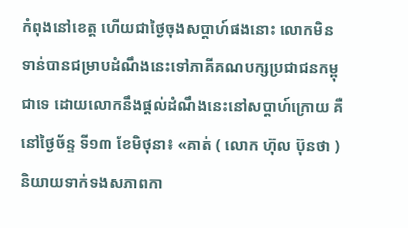កំពុងនៅខេត្ត ហើយជាថ្ងៃចុងសប្ដាហ៍ផងនោះ លោកមិនទាន់បានជម្រាបដំណឹងនេះទៅភាគីគណបក្សប្រជាជនកម្ពុជាទេ ដោយលោកនឹងផ្ដល់ដំណឹងនេះនៅសប្ដាហ៍ក្រោយ គឺនៅថ្ងៃច័ន្ទ ទី១៣ ខែមិថុនា៖ «គាត់ ( លោក ហ៊ុល ប៊ុនថា ) និយាយទាក់ទងសភាពកា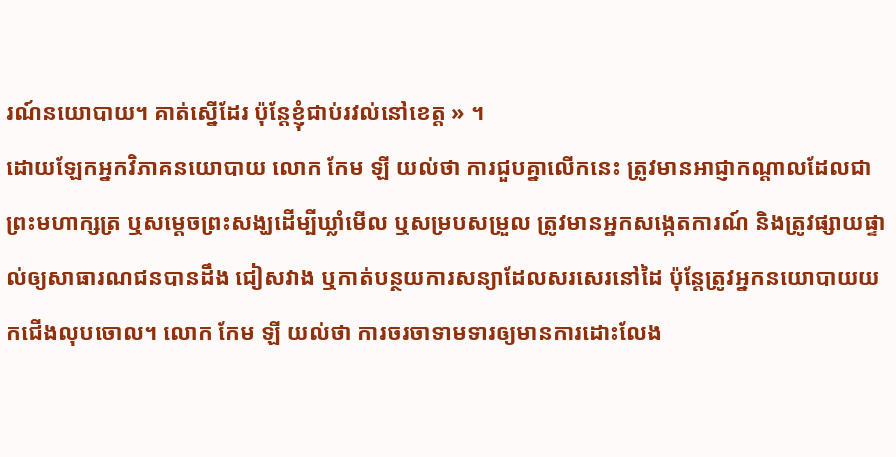រណ៍នយោបាយ។ គាត់ស្នើដែរ ប៉ុន្តែខ្ញុំជាប់រវល់នៅខេត្ត » ។
ដោយឡែកអ្នកវិភាគនយោបាយ លោក កែម ឡី យល់ថា ការជួបគ្នាលើកនេះ ត្រូវមានអាជ្ញាកណ្ដាលដែលជាព្រះមហាក្សត្រ ឬសម្ដេចព្រះសង្ឃដើម្បីឃ្លាំមើល ឬសម្របសម្រួល ត្រូវមានអ្នកសង្កេតការណ៍ និងត្រូវផ្សាយផ្ទាល់ឲ្យសាធារណជនបានដឹង ជៀសវាង ឬកាត់បន្ថយការសន្យាដែលសរសេរនៅដៃ ប៉ុន្តែត្រូវអ្នកនយោបាយយកជើងលុបចោល។ លោក កែម ឡី យល់ថា ការចរចាទាមទារឲ្យមានការដោះលែង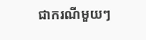ជាករណីមួយៗ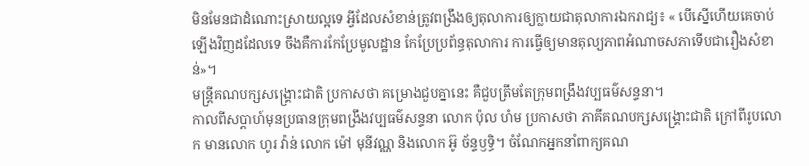មិនមែនជាដំណោះស្រាយល្អទេ អ្វីដែលសំខាន់ត្រូវពង្រឹងឲ្យតុលាការឲ្យក្លាយជាតុលាការឯករាជ្យ៖ « បើស្នើហើយគេចាប់ឡើងវិញដដែលទេ ចឹងគឺការកែប្រែមូលដ្ឋាន កែប្រែប្រព័ន្ធតុលាការ ការធ្វើឲ្យមានតុល្យភាពអំណាចសភាទើបជារឿងសំខាន់»។
មន្ត្រីគណបក្សសង្គ្រោះជាតិ ប្រកាសថា គម្រោងជួបគ្នានេះ គឺជួបត្រឹមតែក្រុមពង្រឹងវប្បធម៌សន្ទនា។
កាលពីសប្ដាហ៍មុនប្រធានក្រុមពង្រឹងវប្បធម៌សន្ទនា លោក ប៉ុល ហំម ប្រកាសថា ភាគីគណបក្សសង្គ្រោះជាតិ ក្រៅពីរូបលោក មានលោក ហូរ វ៉ាន់ លោក ម៉ៅ មុនីវណ្ណ និងលោក អ៊ូ ច័ន្ទឫទ្ធិ។ ចំណែកអ្នកនាំពាក្យគណ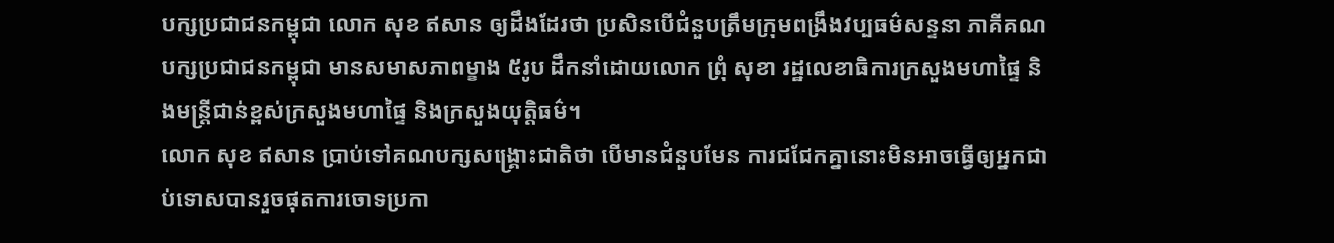បក្សប្រជាជនកម្ពុជា លោក សុខ ឥសាន ឲ្យដឹងដែរថា ប្រសិនបើជំនួបត្រឹមក្រុមពង្រឹងវប្បធម៌សន្ទនា ភាគីគណបក្សប្រជាជនកម្ពុជា មានសមាសភាពម្ខាង ៥រូប ដឹកនាំដោយលោក ព្រុំ សុខា រដ្ឋលេខាធិការក្រសួងមហាផ្ទៃ និងមន្ត្រីជាន់ខ្ពស់ក្រសួងមហាផ្ទៃ និងក្រសួងយុត្តិធម៌។
លោក សុខ ឥសាន ប្រាប់ទៅគណបក្សសង្គ្រោះជាតិថា បើមានជំនួបមែន ការជជែកគ្នានោះមិនអាចធ្វើឲ្យអ្នកជាប់ទោសបានរួចផុតការចោទប្រកា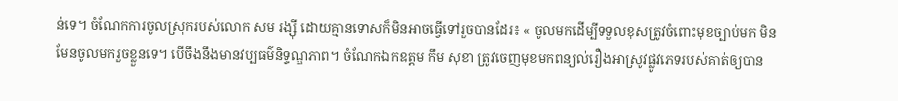ន់ទេ។ ចំណែកការចូលស្រុករបស់លោក សម រង្ស៊ី ដោយគ្មានទោសក៏មិនអាចធ្វើទៅរួចបានដែរ៖ « ចូលមកដើម្បីទទួលខុសត្រូវចំពោះមុខច្បាប់មក មិនមែនចូលមករួចខ្លួនទេ។ បើចឹងនឹងមានវប្បធម៌និទ្ទណ្ឌភាព។ ចំណែកឯកឧត្តម កឹម សុខា ត្រូវចេញមុខមកពន្យល់រឿងអាស្រូវផ្លូវភេទរបស់គាត់ឲ្យបាន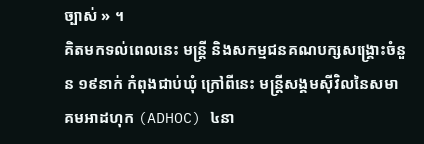ច្បាស់ » ។
គិតមកទល់ពេលនេះ មន្ត្រី និងសកម្មជនគណបក្សសង្គ្រោះចំនួន ១៩នាក់ កំពុងជាប់ឃុំ ក្រៅពីនេះ មន្ត្រីសង្គមស៊ីវិលនៃសមាគមអាដហុក (ADHOC) ៤នា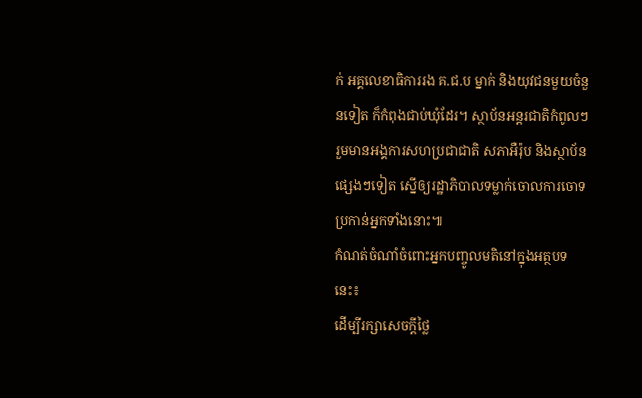ក់ អគ្គលេខាធិការរង គ.ជ.ប ម្នាក់ និងយុវជនមួយចំនួនទៀត ក៏កំពុងជាប់ឃុំដែរ។ ស្ថាប័នអន្តរជាតិកំពូលៗ រួមមានអង្គការសហប្រជាជាតិ សភាអឺរ៉ុប និងស្ថាប័នផ្សេងៗទៀត ស្នើឲ្យរដ្ឋាភិបាលទម្លាក់ចោលការចោទប្រកាន់អ្នកទាំងនោះ៕
កំណត់ចំណាំចំពោះអ្នកបញ្ចូលមតិនៅក្នុងអត្ថបទនេះ៖
ដើម្បីរក្សាសេចក្ដីថ្លៃ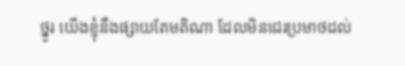ថ្នូរ យើងខ្ញុំនឹងផ្សាយតែមតិណា ដែលមិនជេរប្រមាថដល់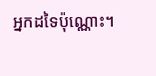អ្នកដទៃប៉ុណ្ណោះ។